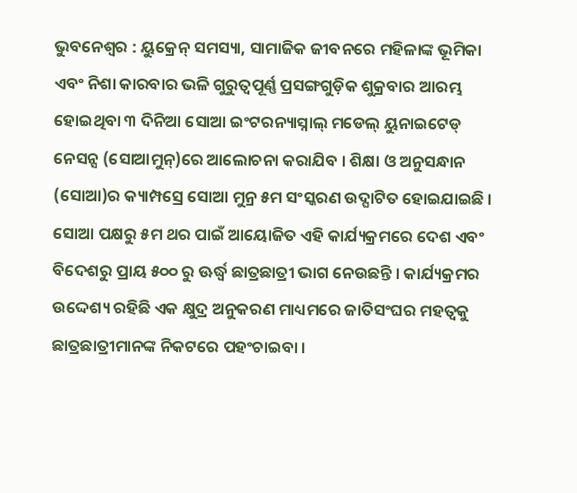ଭୁବନେଶ୍ୱର : ୟୁକ୍ରେନ୍ ସମସ୍ୟା, ସାମାଜିକ ଜୀବନରେ ମହିଳାଙ୍କ ଭୂମିକା ଏବଂ ନିଶା କାରବାର ଭଳି ଗୁରୁତ୍ୱପୂର୍ଣ୍ଣ ପ୍ରସଙ୍ଗଗୁଡ଼ିକ ଶୁକ୍ରବାର ଆରମ୍ଭ ହୋଇଥିବା ୩ ଦିନିଆ ସୋଆ ଇଂଟରନ୍ୟାସ୍ନାଲ୍ ମଡେଲ୍ ୟୁନାଇଟେଡ୍ ନେସନ୍ସ (ସୋଆମୁନ୍)ରେ ଆଲୋଚନା କରାଯିବ । ଶିକ୍ଷା ଓ ଅନୁସନ୍ଧାନ (ସୋଆ)ର କ୍ୟାମ୍ପସ୍ରେ ସୋଆ ମୁନ୍ର ୫ମ ସଂସ୍କରଣ ଉଦ୍ଘାଟିତ ହୋଇଯାଇଛି ।
ସୋଆ ପକ୍ଷରୁ ୫ମ ଥର ପାଇଁ ଆୟୋଜିତ ଏହି କାର୍ଯ୍ୟକ୍ରମରେ ଦେଶ ଏବଂ ବିଦେଶରୁ ପ୍ରାୟ ୫୦୦ ରୁ ଊର୍ଦ୍ଧ୍ୱ ଛାତ୍ରଛାତ୍ରୀ ଭାଗ ନେଉଛନ୍ତି । କାର୍ଯ୍ୟକ୍ରମର ଉଦ୍ଦେଶ୍ୟ ରହିଛି ଏକ କ୍ଷୁଦ୍ର ଅନୁକରଣ ମାଧ୍ୟମରେ ଜାତିସଂଘର ମହତ୍ୱକୁ ଛାତ୍ରଛାତ୍ରୀମାନଙ୍କ ନିକଟରେ ପହଂଚାଇବା ।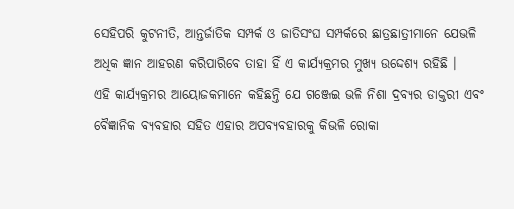ସେହିପରି କୁଟନୀତି, ଆନ୍ତର୍ଜାତିକ ସମ୍ପର୍କ ଓ ଜାତିସଂଘ ସମ୍ପର୍କରେ ଛାତ୍ରଛାତ୍ରୀମାନେ ଯେଭଳି ଅଧିକ ଜ୍ଞାନ ଆହରଣ କରିପାରିବେ ତାହା ହିଁ ଏ କାର୍ଯ୍ୟକ୍ରମର ମୁଖ୍ୟ ଉଦ୍ଦେଶ୍ୟ ରହିଛି ।
ଏହି କାର୍ଯ୍ୟକ୍ରମର ଆୟୋଜକମାନେ କହିଛନ୍ତି ଯେ ଗଞ୍ଜେଇ ଭଳି ନିଶା ଦ୍ରବ୍ୟର ଡାକ୍ତରୀ ଏବଂ ବୈଜ୍ଞାନିକ ବ୍ୟବହାର ସହିତ ଏହାର ଅପବ୍ୟବହାରକୁ କିଭଳି ରୋକା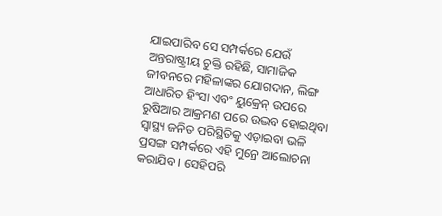ଯାଇପାରିବ ସେ ସମ୍ପର୍କରେ ଯେଉଁ ଅନ୍ତରାଷ୍ଟ୍ରୀୟ ଚୁକ୍ତି ରହିଛି, ସାମାଜିକ ଜୀବନରେ ମହିଳାଙ୍କର ଯୋଗଦାନ, ଲିଙ୍ଗ ଆଧାରିତ ହିଂସା ଏବଂ ୟୁକ୍ରେନ୍ ଉପରେ ରୁଷିଆର ଆକ୍ରମଣ ପରେ ଉଦ୍ଭବ ହୋଇଥିବା ସ୍ୱାସ୍ଥ୍ୟ ଜନିତ ପରିସ୍ଥିତିକୁ ଏଡ଼ାଇବା ଭଳି ପ୍ରସଙ୍ଗ ସମ୍ପର୍କରେ ଏହି ମୁନ୍ରେ ଆଲୋଚନା କରାଯିବ । ସେହିପରି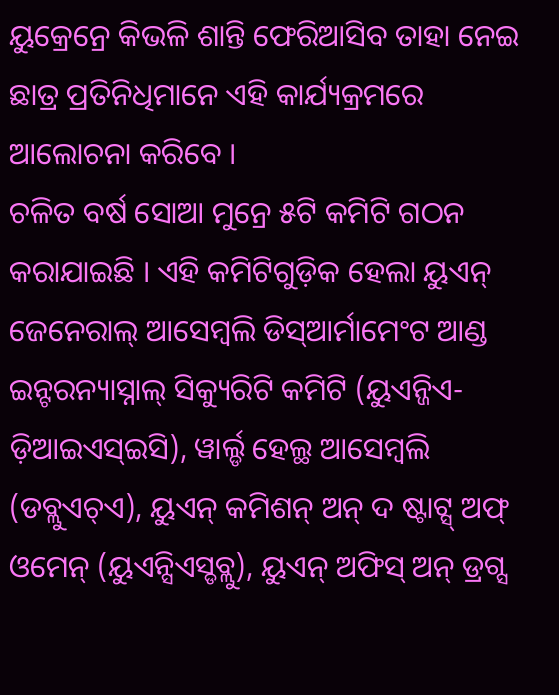ୟୁକ୍ରେନ୍ରେ କିଭଳି ଶାନ୍ତି ଫେରିଆସିବ ତାହା ନେଇ ଛାତ୍ର ପ୍ରତିନିଧିମାନେ ଏହି କାର୍ଯ୍ୟକ୍ରମରେ ଆଲୋଚନା କରିବେ ।
ଚଳିତ ବର୍ଷ ସୋଆ ମୁନ୍ରେ ୫ଟି କମିଟି ଗଠନ କରାଯାଇଛି । ଏହି କମିଟିଗୁଡ଼ିକ ହେଲା ୟୁଏନ୍ ଜେନେରାଲ୍ ଆସେମ୍ବଲି ଡିସ୍ଆର୍ମାମେଂଟ ଆଣ୍ଡ ଇନ୍ଟରନ୍ୟାସ୍ନାଲ୍ ସିକ୍ୟୁରିଟି କମିଟି (ୟୁଏନ୍ଜିଏ-ଡ଼ିଆଇଏସ୍ଇସି), ୱାର୍ଲ୍ଡ ହେଲ୍ଥ ଆସେମ୍ବଲି (ଡବ୍ଲୁଏଚ୍ଏ), ୟୁଏନ୍ କମିଶନ୍ ଅନ୍ ଦ ଷ୍ଟାଟ୍ସ୍ ଅଫ୍ ଓମେନ୍ (ୟୁଏନ୍ସିଏସ୍ଡବ୍ଲୁ), ୟୁଏନ୍ ଅଫିସ୍ ଅନ୍ ଡ୍ରଗ୍ସ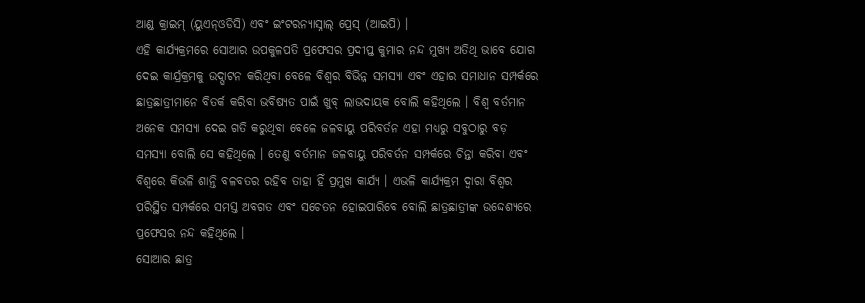ଆଣ୍ଡ କ୍ରାଇମ୍ (ୟୁଏନ୍ଓଡିସି) ଏବଂ ଇଂଟରନ୍ୟାସ୍ନାଲ୍ ପ୍ରେସ୍ (ଆଇପି) ।
ଏହି କାର୍ଯ୍ୟକ୍ରମରେ ସୋଆର ଉପକୁଳପତି ପ୍ରଫେସର ପ୍ରଦୀପ୍ତ କୁମାର ନନ୍ଦ ମୁଖ୍ୟ ଅତିଥି ଭାବେ ଯୋଗ ଦେଇ କାର୍ଯ୍ରକ୍ରମକୁ ଉଦ୍ଘାଟନ କରିଥିବା ବେଳେ ବିଶ୍ୱର ବିଭିନ୍ନ ସମସ୍ୟା ଏବଂ ଏହାର ସମାଧାନ ସମ୍ପର୍କରେ ଛାତ୍ରଛାତ୍ରୀମାନେ ବିତର୍କ କରିବା ଭବିଷ୍ୟତ ପାଇଁ ଖୁବ୍ ଲାଭଦାୟକ ବୋଲି କହିଥିଲେ । ବିଶ୍ୱ ବର୍ତମାନ ଅନେକ ସମସ୍ୟା ଦେଇ ଗତି କରୁଥିବା ବେଳେ ଜଳବାୟୁ ପରିବର୍ତନ ଏହା ମଧ୍ୟରୁ ସବୁଠାରୁ ବଡ଼ ସମସ୍ୟା ବୋଲି ସେ କହିଥିଲେ । ତେଣୁ ବର୍ତମାନ ଜଳବାୟୁ ପରିବର୍ତନ ସମ୍ପର୍କରେ ଚିନ୍ତା କରିବା ଏବଂ ବିଶ୍ୱରେ କିଭଳି ଶାନ୍ତି ବଳବତର ରହିବ ତାହା ହିଁ ପ୍ରମୁଖ କାର୍ଯ୍ୟ । ଏଭଳି କାର୍ଯ୍ୟକ୍ରମ ଦ୍ୱାରା ବିଶ୍ୱର ପରିସ୍ଥିତ ସମ୍ପର୍କରେ ସମସ୍ତ ଅବଗତ ଏବଂ ସଚେତନ ହୋଇପାରିବେ ବୋଲି ଛାତ୍ରଛାତ୍ରୀଙ୍କ ଉଦ୍ଦେଶ୍ୟରେ ପ୍ରଫେସର ନନ୍ଦ କହିଥିଲେ ।
ସୋଆର ଛାତ୍ର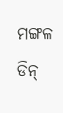ମଙ୍ଗଳ ଡିନ୍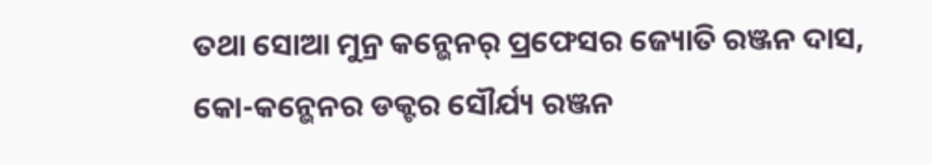ତଥା ସୋଆ ମୁନ୍ର କନ୍ଭେନର୍ ପ୍ରଫେସର ଜ୍ୟୋତି ରଞ୍ଜନ ଦାସ, କୋ-କନ୍ଭେନର ଡକ୍ଟର ସୌର୍ଯ୍ୟ ରଞ୍ଜନ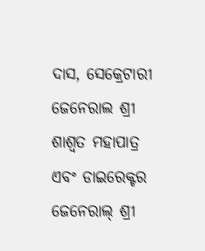ଦାସ, ସେକ୍ରେଟାରୀ ଜେନେରାଲ ଶ୍ରୀ ଶାଶ୍ୱତ ମହାପାତ୍ର ଏବଂ ଡାଇରେକ୍ଟର ଜେନେରାଲ୍ ଶ୍ରୀ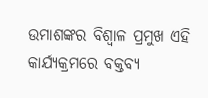ଉମାଶଙ୍କର ବିଶ୍ୱାଳ ପ୍ରମୁଖ ଏହି କାର୍ଯ୍ୟକ୍ରମରେ ବକ୍ତବ୍ୟ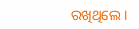ରଖିଥିଲେ ।